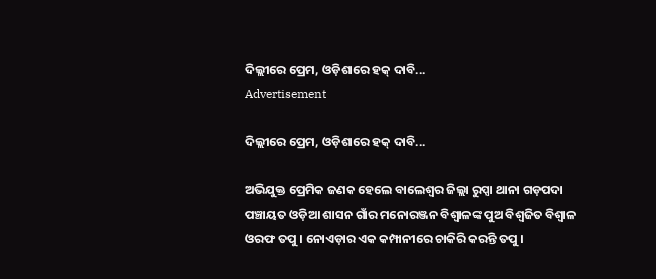ଦିଲ୍ଲୀରେ ପ୍ରେମ, ଓଡ଼ିଶାରେ ହକ୍ ଦାବି...
Advertisement

ଦିଲ୍ଲୀରେ ପ୍ରେମ, ଓଡ଼ିଶାରେ ହକ୍ ଦାବି...

ଅଭିଯୁକ୍ତ ପ୍ରେମିକ ଜଣକ ହେଲେ ବାଲେଶ୍ଵର ଜିଲ୍ଲା ରୁପ୍ସା ଥାନା ଗଡ଼ପଦା ପଞ୍ଚାୟତ ଓଡ଼ିଆ ଶାସନ ଗାଁର ମନୋରଞ୍ଜନ ବିଶ୍ଵାଳଙ୍କ ପୁଅ ବିଶ୍ୱଜିତ ବିଶ୍ୱାଳ ଓରଫ ତପୁ । ନୋଏଡ଼ାର ଏକ କମ୍ପାନୀରେ ଚାକିରି କରନ୍ତି ତପୁ ।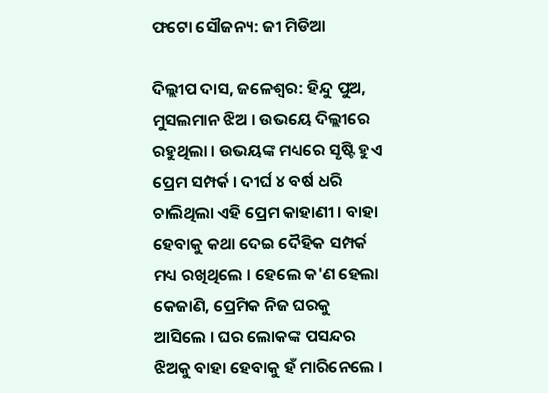ଫଟୋ ସୌଜନ୍ୟ: ଜୀ ମିଡିଆ

ଦିଲ୍ଲୀପ ଦାସ, ଜଳେଶ୍ୱର: ହିନ୍ଦୁ ପୁଅ, ମୁସଲମାନ ଝିଅ । ଉଭୟେ ଦିଲ୍ଲୀରେ ରହୁଥିଲା । ଉଭୟଙ୍କ ମଧ୍ୟରେ ସୃଷ୍ଟି ହୁଏ ପ୍ରେମ ସମ୍ପର୍କ । ଦୀର୍ଘ ୪ ବର୍ଷ ଧରି ଚାଲିଥିଲା ଏହି ପ୍ରେମ କାହାଣୀ । ବାହା ହେବାକୁ କଥା ଦେଇ ଦୈହିକ ସମ୍ପର୍କ ମଧ୍ୟ ରଖିଥିଲେ । ହେଲେ କ'ଣ ହେଲା କେଜାଣି, ପ୍ରେମିକ ନିଜ ଘରକୁ ଆସିଲେ । ଘର ଲୋକଙ୍କ ପସନ୍ଦର ଝିଅକୁ ବାହା ହେବାକୁ ହଁ ମାରିନେଲେ ।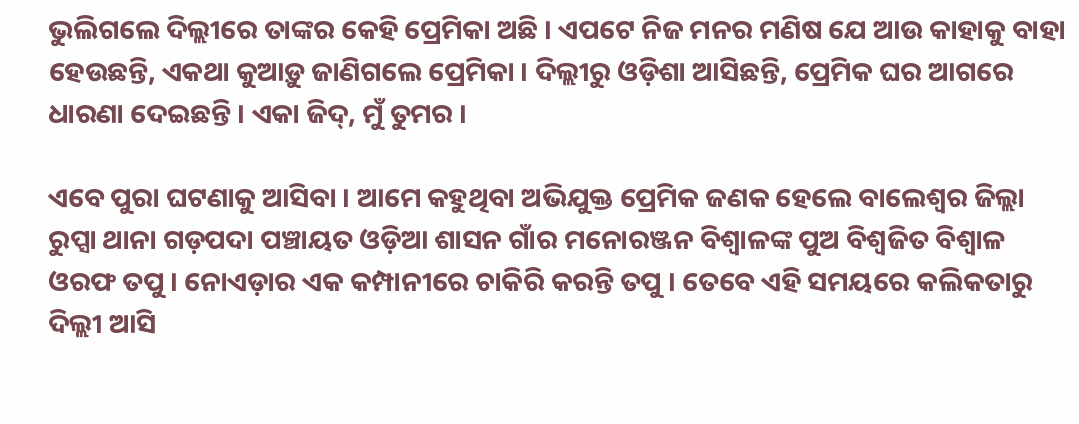ଭୁଲିଗଲେ ଦିଲ୍ଲୀରେ ତାଙ୍କର କେହି ପ୍ରେମିକା ଅଛି । ଏପଟେ ନିଜ ମନର ମଣିଷ ଯେ ଆଉ କାହାକୁ ବାହା ହେଉଛନ୍ତି, ଏକଥା କୁଆଡ଼ୁ ଜାଣିଗଲେ ପ୍ରେମିକା । ଦିଲ୍ଲୀରୁ ଓଡ଼ିଶା ଆସିଛନ୍ତି, ପ୍ରେମିକ ଘର ଆଗରେ ଧାରଣା ଦେଇଛନ୍ତି । ଏକା ଜିଦ୍, ମୁଁ ତୁମର ।

ଏବେ ପୁରା ଘଟଣାକୁ ଆସିବା । ଆମେ କହୁଥିବା ଅଭିଯୁକ୍ତ ପ୍ରେମିକ ଜଣକ ହେଲେ ବାଲେଶ୍ଵର ଜିଲ୍ଲା ରୁପ୍ସା ଥାନା ଗଡ଼ପଦା ପଞ୍ଚାୟତ ଓଡ଼ିଆ ଶାସନ ଗାଁର ମନୋରଞ୍ଜନ ବିଶ୍ଵାଳଙ୍କ ପୁଅ ବିଶ୍ୱଜିତ ବିଶ୍ୱାଳ ଓରଫ ତପୁ । ନୋଏଡ଼ାର ଏକ କମ୍ପାନୀରେ ଚାକିରି କରନ୍ତି ତପୁ । ତେବେ ଏହି ସମୟରେ କଲିକତାରୁ ଦିଲ୍ଲୀ ଆସି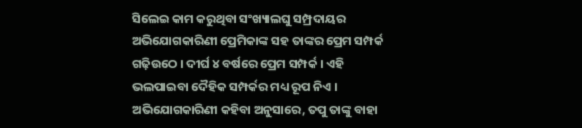ସିଲେଇ କାମ କରୁଥିବା ସଂଖ୍ୟାଲଘୁ ସମ୍ପ୍ରଦାୟର ଅଭିଯୋଗକାରିଣୀ ପ୍ରେମିକାଙ୍କ ସହ ତାଙ୍କର ପ୍ରେମ ସମ୍ପର୍କ ଗଢ଼ିଉଠେ । ଦୀର୍ଘ ୪ ବର୍ଷରେ ପ୍ରେମ ସମ୍ପର୍କ । ଏହି ଭଲପାଇବା ଦୈହିକ ସମ୍ପର୍କର ମଧ୍ୟ ରୂପ ନିଏ । ଅଭିଯୋଗକାରିଣୀ କହିବା ଅନୁସାରେ, ତପୁ ତାଙ୍କୁ ବାହା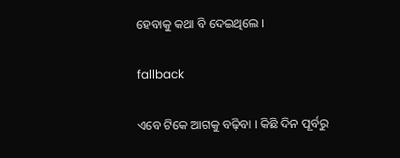ହେବାକୁ କଥା ବି ଦେଇଥିଲେ ।

fallback

ଏବେ ଟିକେ ଆଗକୁ ବଢ଼ିବା । କିଛି ଦିନ ପୂର୍ବରୁ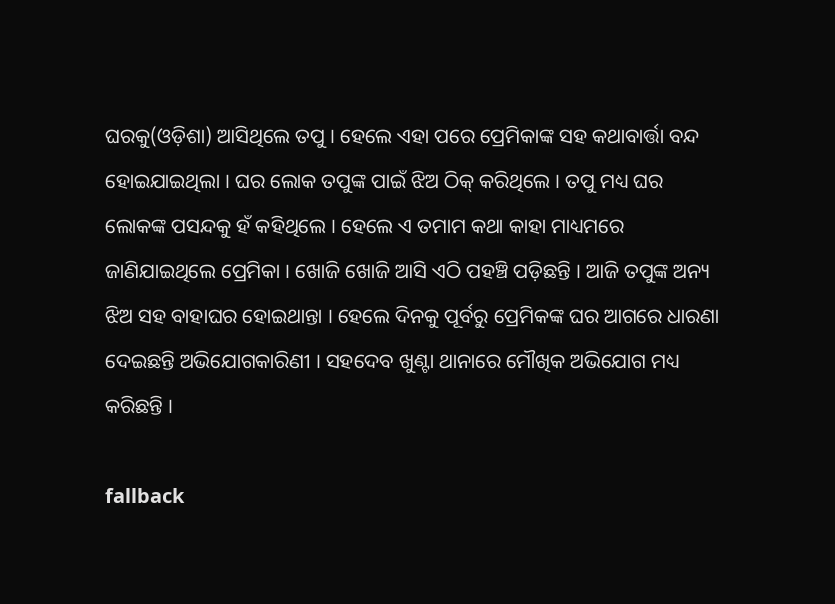ଘରକୁ(ଓଡ଼ିଶା) ଆସିଥିଲେ ତପୁ । ହେଲେ ଏହା ପରେ ପ୍ରେମିକାଙ୍କ ସହ କଥାବାର୍ତ୍ତା ବନ୍ଦ ହୋଇଯାଇଥିଲା । ଘର ଲୋକ ତପୁଙ୍କ ପାଇଁ ଝିଅ ଠିକ୍ କରିଥିଲେ । ତପୁ ମଧ୍ୟ ଘର ଲୋକଙ୍କ ପସନ୍ଦକୁ ହଁ କହିଥିଲେ । ହେଲେ ଏ ତମାମ କଥା କାହା ମାଧ୍ୟମରେ ଜାଣିଯାଇଥିଲେ ପ୍ରେମିକା । ଖୋଜି ଖୋଜି ଆସି ଏଠି ପହଞ୍ଚି ପଡ଼ିଛନ୍ତି । ଆଜି ତପୁଙ୍କ ଅନ୍ୟ ଝିଅ ସହ ବାହାଘର ହୋଇଥାନ୍ତା । ହେଲେ ଦିନକୁ ପୂର୍ବରୁ ପ୍ରେମିକଙ୍କ ଘର ଆଗରେ ଧାରଣା ଦେଇଛନ୍ତି ଅଭିଯୋଗକାରିଣୀ । ସହଦେବ ଖୁଣ୍ଟା ଥାନାରେ ମୌଖିକ ଅଭିଯୋଗ ମଧ୍ୟ କରିଛନ୍ତି ।

fallback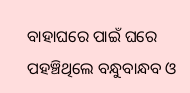ବାହାଘରେ ପାଇଁ ଘରେ ପହଞ୍ଚିଥିଲେ ବନ୍ଧୁବାନ୍ଧବ ଓ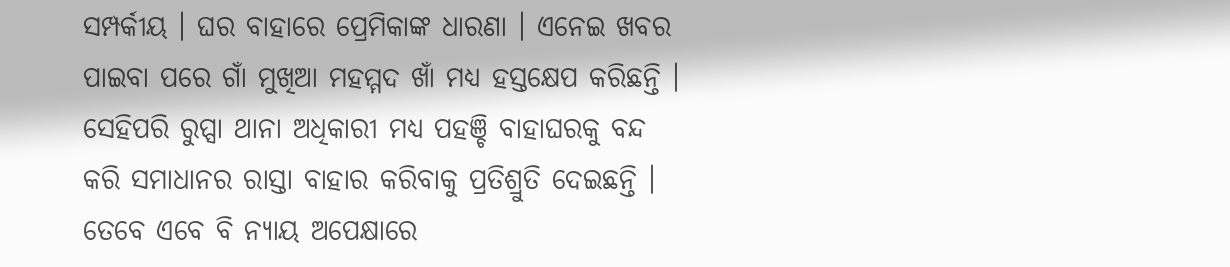ସମ୍ପର୍କୀୟ । ଘର ବାହାରେ ପ୍ରେମିକାଙ୍କ ଧାରଣା । ଏନେଇ ଖବର ପାଇବା ପରେ ଗାଁ ମୁଖିଆ ମହମ୍ମଦ ଖାଁ ମଧ୍ୟ ହସ୍ତକ୍ଷେପ କରିଛନ୍ତି । ସେହିପରି ରୁପ୍ସା ଥାନା ଅଧିକାରୀ ମଧ୍ୟ ପହଞ୍ଚି ବାହାଘରକୁ ବନ୍ଦ କରି ସମାଧାନର ରାସ୍ତା ବାହାର କରିବାକୁ ପ୍ରତିଶ୍ରୁତି ଦେଇଛନ୍ତି । ତେବେ ଏବେ ବି ନ୍ୟାୟ ଅପେକ୍ଷାରେ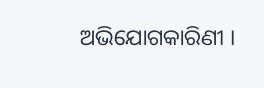ଅଭିଯୋଗକାରିଣୀ ।